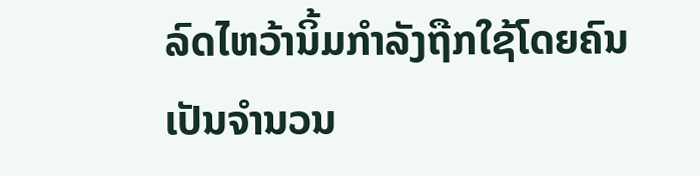ລົດໄຫວ້ານິ້ມກຳລັງຖືກໃຊ້ໂດຍຄົນເປັນຈຳນວນ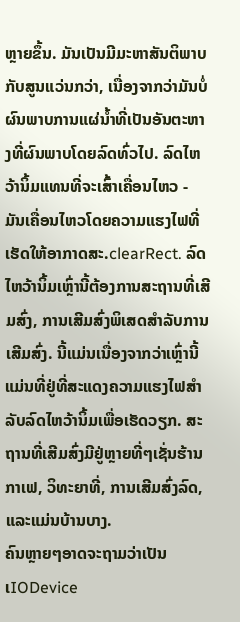ຫຼາຍຂຶ້ນ. ມັນເປັນມີມະຫາສັນຕິພາບກັບສູນແວ່ນກວ່າ, ເນື່ອງຈາກວ່າມັນບໍ່ຜົນພາບການແຜ່ນໍ້າທີ່ເປັນອັນຕະຫາງທີ່ຜົນພາບໂດຍລົດທົ່ວໄປ. ລົດໄຫວ້ານິ້ມແທນທີ່ຈະເສົ້າເຄື່ອນໄຫວ - ມັນເຄື່ອນໄຫວໂດຍຄວາມແຮງໄຟທີ່ເຮັດໃຫ້ອາກາດສະ.clearRect. ລົດໄຫວ້ານິ້ມເຫຼົ່ານີ້ຕ້ອງການສະຖານທີ່ເສີມສົ່ງ, ການເສີມສົ່ງພິເສດສຳລັບການເສີມສົ່ງ. ນີ້ແມ່ນເນື່ອງຈາກວ່າເຫຼົ່ານີ້ແມ່ນທີ່ຢູ່ທີ່ສະແດງຄວາມແຮງໄຟສຳລັບລົດໄຫວ້ານິ້ມເພື່ອເຮັດວຽກ. ສະຖານທີ່ເສີມສົ່ງມີຢູ່ຫຼາຍທີ່ໆເຊັ່ນຮ້ານກາເຟ, ວິທະຍາທີ່, ການເສີມສົ່ງລົດ, ແລະແມ່ນບ້ານບາງ.
ຄົນຫຼາຍໆອາດຈະຖາມວ່າເປັນເIODevice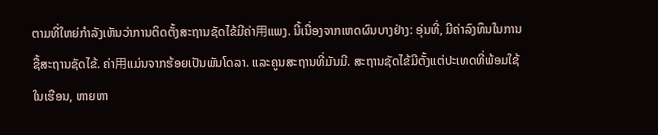ຕາມທີ່ໃຫຍ່ກຳລັງເຫັນວ່າການຕິດຕັ້ງສະຖານຊັດໄຂ້ມີຄ່າ用ແພງ. ນີ້ເນື່ອງຈາກເຫດຜົນບາງຢ່າງ: ອຸ່ນທີ່, ມີຄ່າລົງທຶນໃນການຊື້ສະຖານຊັດໄຂ້. ຄ່າ用ແມ່ນຈາກຮ້ອຍເປັນພັນໂດລາ. ແລະຄູນສະຖານທີ່ມັນມີ. ສະຖານຊັດໄຂ້ມີຕັ້ງແຕ່ປະເທດທີ່ພ້ອມໃຊ້ໃນເຮືອນ, ຫາຍຫາ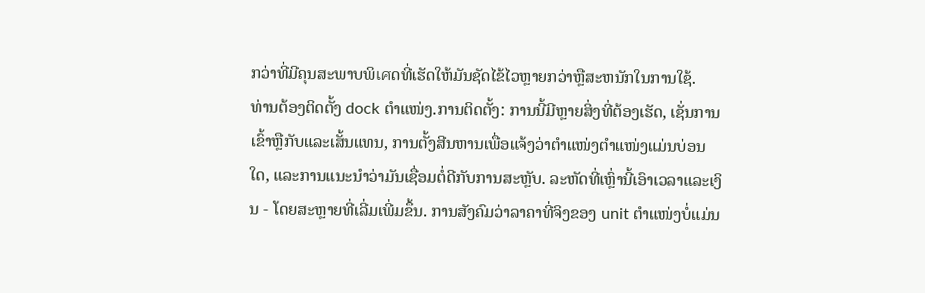ກວ່າທີ່ມີຄຸນສະພາບພິเศດທີ່ເຮັດໃຫ້ມັນຊັດໄຂ້ໄວຫຼາຍກວ່າຫຼືສະຫນັກໃນການໃຊ້.
ທ່ານຕ້ອງຕິດຕັ້ງ dock ຕຳແໜ່ງ.ການຕິດຕັ້ງ: ການນີ້ມີຫຼາຍສິ່ງທີ່ຕ້ອງເຮັດ, ເຊັ່ນການເຂົ້າຫຼືກັບແລະເສັ້ນແທນ, ການຕັ້ງສີນຫານເພື່ອແຈ້ງວ່າຕຳແໜ່ງຕຳແໜ່ງແມ່ນບ່ອນໃດ, ແລະການແນະນຳວ່າມັນເຊື່ອມຕໍ່ດີກັບການສະຫຼັບ. ລະຫັດທີ່ເຫຼົ່ານີ້ເອົາເວລາແລະເງິນ - ໂດຍສະຫຼາຍທີ່ເລີ່ມເພີ່ມຂຶ້ນ. ການສັງຄົມວ່າລາຄາທີ່ຈິງຂອງ unit ຕຳແໜ່ງບໍ່ແມ່ນ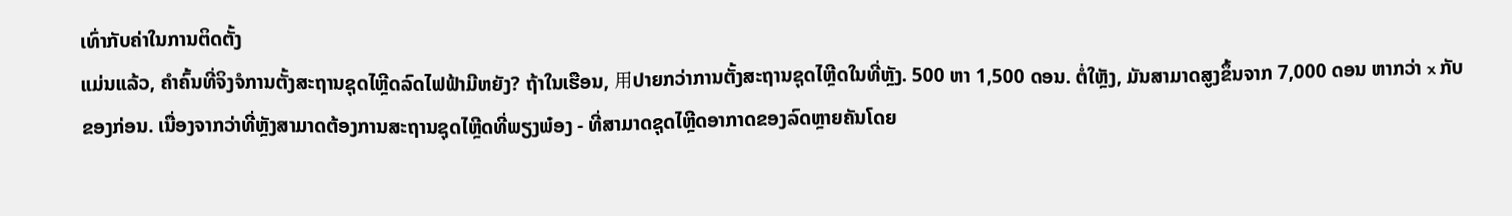ເທົ່າກັບຄ່າໃນການຕິດຕັ້ງ
ແມ່ນແລ້ວ, ຄຳຄົ້ນທີ່ຈິງຈໍການຕັ້ງສະຖານຊຸດໄຫຼີດລົດໄຟຟ້າມີຫຍັງ? ຖ້າໃນເຮືອນ, 用ປາຍກວ່າການຕັ້ງສະຖານຊຸດໄຫຼີດໃນທີ່ຫຼັງ. 500 ຫາ 1,500 ດອນ. ຕໍ່ໃຫຼັງ, ມັນສາມາດສູງຂຶ້ນຈາກ 7,000 ດອນ ຫາກວ່າ x ກັບຂອງກ່ອນ. ເນື່ອງຈາກວ່າທີ່ຫຼັງສາມາດຕ້ອງການສະຖານຊຸດໄຫຼີດທີ່ພຽງພ໋ອງ - ທີ່ສາມາດຊຸດໄຫຼີດອາກາດຂອງລົດຫຼາຍຄັນໂດຍ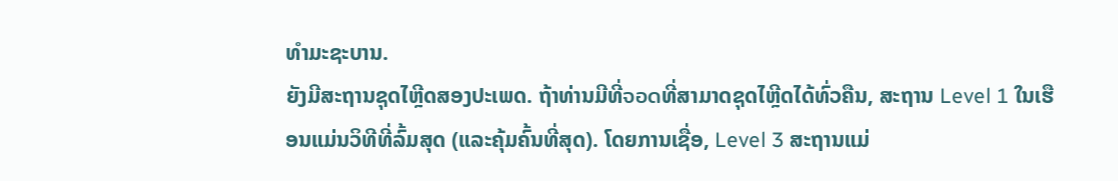ທຳມະຊະບານ.
ຍັງມີສະຖານຊຸດໄຫຼີດສອງປະເພດ. ຖ້າທ່ານມີທີ່จอดທີ່ສາມາດຊຸດໄຫຼີດໄດ້ທົ່ວຄືນ, ສະຖານ Level 1 ໃນເຮືອນແມ່ນວິທີທີ່ລົ້ມສຸດ (ແລະຄຸ້ມຄົ້ນທີ່ສຸດ). ໂດຍການເຊື່ອ, Level 3 ສະຖານແມ່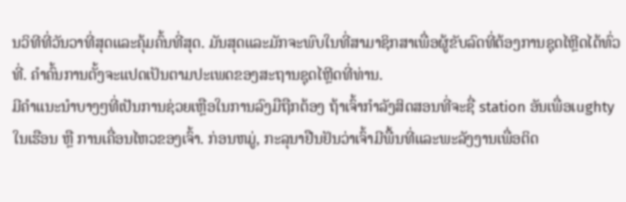ນວິທີທີ່ວັນວາທີ່ສຸດແລະຄຸ້ມຄົ້ນທີ່ສຸດ. ມັນສຸດແລະມັກຈະພົບໃນທີ່ສາມາຊິກສາເພື່ອຜູ້ຂັບລົດທີ່ຕ້ອງການຊຸດໄຫຼີດໄດ້ທົ່ວທີ່. ຄຳຄົ້ນການຕັ້ງຈະແປດເປັນຕາມປະເພດຂອງສະຖານຊຸດໄຫຼີດທີ່ທ່ານ.
ມີຄຳແນະນຳບາງໆທີ່ເປັນການຊ່ວຍເຫຼືອໃນການລົງມືຖືກຕ້ອງ ຖ້າເຈົ້າກຳລັງສິດສອນທີ່ຈະຊື່ station ອັນເພື່ອເughty ໃນເຮືອນ ຫຼື ການເຄື່ອນໄຫວຂອງເຈົ້າ. ກ່ອນຫມູ່, ກະລຸນາຢືນຢັນວ່າເຈົ້າມີພື້ນທີ່ແລະພະລັງງານເພື່ອຕິດ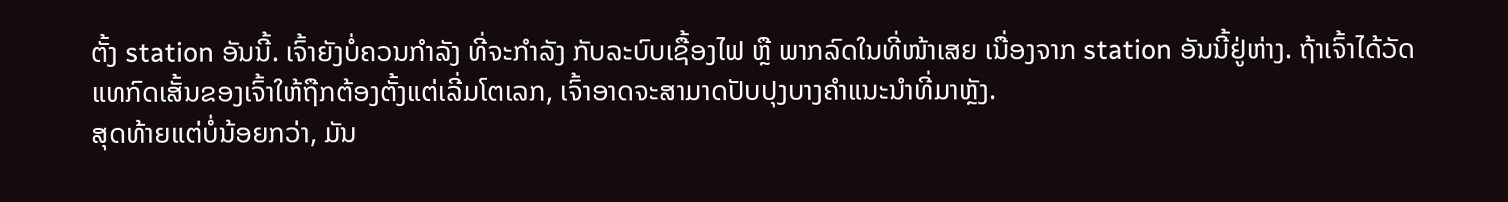ຕັ້ງ station ອັນນີ້. ເຈົ້າຍັງບໍ່ຄວນກຳລັງ ທີ່ຈະກຳລັງ ກັບລະບົບເຊື້ອງໄຟ ຫຼື ພາກລົດໃນທີ່ໜ້າເສຍ ເນື່ອງຈາກ station ອັນນີ້ຢູ່ຫ່າງ. ຖ້າເຈົ້າໄດ້ວັດແທກົດເສັ້ນຂອງເຈົ້າໃຫ້ຖືກຕ້ອງຕັ້ງແຕ່ເລີ່ມໂຕເລກ, ເຈົ້າອາດຈະສາມາດປັບປຸງບາງຄຳແນະນຳທີ່ມາຫຼັງ.
ສຸດທ້າຍແຕ່ບໍ່ນ້ອຍກວ່າ, ມັນ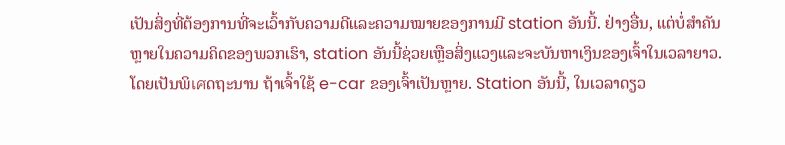ເປັນສິ່ງທີ່ຕ້ອງການທີ່ຈະເວົ້າກັບຄວາມດີແລະຄວາມໝາຍຂອງການມີ station ອັນນີ້. ຢ່າງອື່ນ, ແຕ່ບໍ່ສຳຄັນຫຼາຍໃນຄວາມຄິດຂອງພວກເຮົາ, station ອັນນີ້ຊ່ວຍເຫຼືອສິ່ງແວງແລະຈະບັນຫາເງິນຂອງເຈົ້າໃນເວລາຍາວ. ໂດຍເປັນພິเศດຖະນານ ຖ້າເຈົ້າໃຊ້ e-car ຂອງເຈົ້າເປັນຫຼາຍ. Station ອັນນີ້, ໃນເວລາດຽວ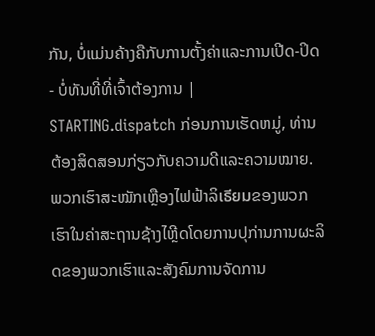ກັນ, ບໍ່ແມ່ນຄ້າງຄືກັບການຕັ້ງຄ່າແລະການເປີດ-ປິດ - ບໍ່ທັນທີ່ທີ່ເຈົ້າຕ້ອງການ | STARTING.dispatch ກ່ອນການເຮັດຫມູ່, ທ່ານຕ້ອງສິດສອນກ່ຽວກັບຄວາມດີແລະຄວາມໝາຍ.
ພວກເຮົາສະໝັກເຫຼືອງໄຟຟ້າລິเธียมຂອງພວກເຮົາໃນຄ່າສະຖານຊ້າງໄຫຼີດໂດຍການປຸກ່ານການຜະລິດຂອງພວກເຮົາແລະສັງຄົມການຈັດການ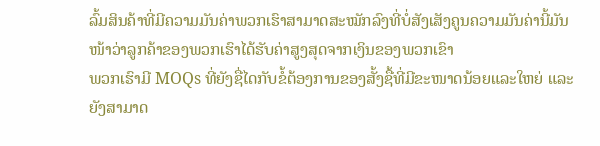ລົ້ມສິນຄ້າທີ່ມີຄວາມມັນຄ່າພວກເຮົາສາມາດສະໝັກລົງທີ່ບໍ່ສັງເສັງຄູນຄວາມມັນຄ່ານີ້ມັນໜ້າວ່າລູກຄ້າຂອງພວກເຮົາໄດ້ຮັບຄ່າສູງສຸດຈາກເງິນຂອງພວກເຂົາ
ພວກເຮົາມີ MOQs ທີ່ຍັງຊື່ໄດກັບຂໍ້ຕ້ອງການຂອງສັ້ງຊື້ທີ່ມີຂະໜາດນ້ອຍແລະໃຫຍ່ ແລະຍັງສາມາດ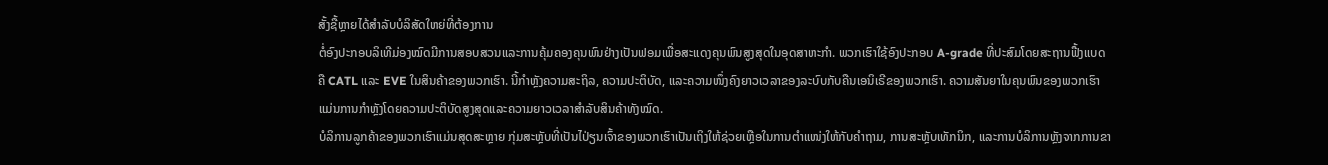ສັ້ງຊື້ຫຼາຍໄດ້ສຳລັບບໍລິສັດໃຫຍ່ທີ່ຕ້ອງການ
ຕໍ່ອົງປະກອບລິເທີມ່ອງໝົດມີການສອບສວນແລະການຄຸ້ມຄອງຄຸນພົນຢ່າງເປັນຟອມເພື່ອສະແດງຄຸນພົນສູງສຸດໃນອຸດສາຫະກຳ. ພວກເຮົາໃຊ້ອົງປະກອບ A-grade ທີ່ປະສົມໂດຍສະຖານຟື້ງແບດຄື CATL ແລະ EVE ໃນສິນຄ້າຂອງພວກເຮົາ. ນີ້ກໍາຫຼັງຄວາມສະຖິລ, ຄວາມປະຕິບັດ, ແລະຄວາມໜຶ່ງຄົງຍາວເວລາຂອງລະບົບກັບຄືນເອນິເຣີຂອງພວກເຮົາ. ຄວາມສັນຍາໃນຄຸນພົນຂອງພວກເຮົາແມ່ນການກໍາຫຼັງໂດຍຄວາມປະຕິບັດສູງສຸດແລະຄວາມຍາວເວລາສຳລັບສິນຄ້າທັງໝົດ.
ບໍລິການລູກຄ້າຂອງພວກເຮົາແມ່ນສຸດສະຫຼາຍ ກຸ່ມສະຫຼັບທີ່ເປັນໄປ່ຽນເຈົ້າຂອງພວກເຮົາເປັນເຖິງໃຫ້ຊ່ວຍເຫຼືອໃນການຕຳແໜ່ງໃຫ້ກັບຄຳຖາມ, ການສະຫຼັບເທັກນິກ, ແລະການບໍລິການຫຼັງຈາກການຂາ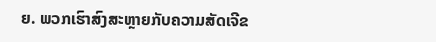ຍ. ພວກເຮົາສົງສະຫຼາຍກັບຄວາມສັດເຈີຂ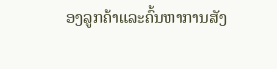ອງລູກຄ້າແລະຄົ້ນຫາການສັງ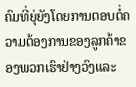ຄົມທີ່ຍຸ່ຍັງໂດຍການຕອບຕໍ່ຄວາມຕ້ອງການຂອງລູກຄ້າຂອງພວກເຮົາຢ່າງວົງແລະ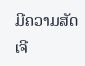ມີຄວາມສັດເຈີ